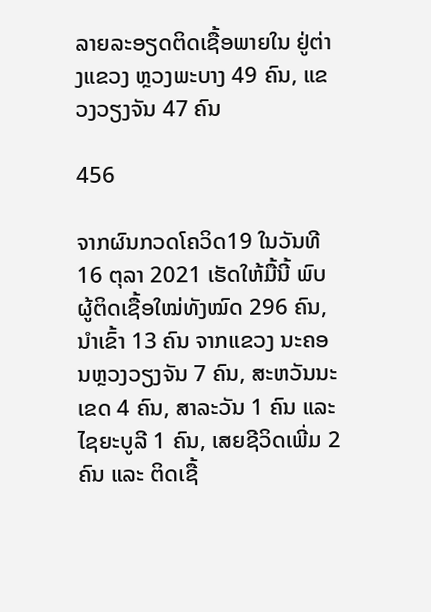ລາຍລະອຽດຕິດເຊື້ອພາຍໃນ ຢູ່ຕ່າງແຂວງ ຫຼວງພະບາງ 49 ຄົນ, ແຂວງວຽງຈັນ 47 ຄົນ

456

ຈາກຜົນກວດໂຄວິດ19 ໃນວັນທີ 16 ຕຸລາ 2021 ເຮັດໃຫ້ມື້ນີ້ ພົບຜູ້ຕິດເຊື້ອໃໝ່ທັງໝົດ 296 ຄົນ, ນໍາເຂົ້າ 13 ຄົນ ຈາກແຂວງ ນະຄອນຫຼວງວຽງຈັນ 7 ຄົນ, ສະຫວັນນະເຂດ 4 ຄົນ, ສາລະວັນ 1 ຄົນ ແລະ ໄຊຍະບູລີ 1 ຄົນ, ເສຍຊີວິດເພີ່ມ 2 ຄົນ ແລະ ຕິດເຊື້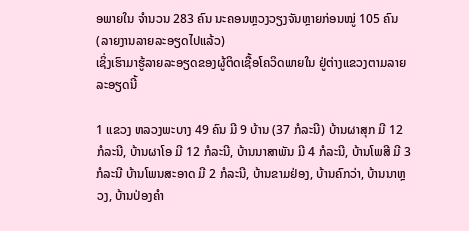ອພາຍໃນ ຈໍານວນ 283 ຄົນ ນະຄອນຫຼວງວຽງຈັນຫຼາຍກ່ອນໝູ່ 105 ຄົນ (ລາຍງານລາຍລະອຽດໄປແລ້ວ)
ເຊິ່ງເຮົາມາຮູ້ລາຍລະອຽດຂອງຜູ້ຕິດເຊື້ອໂຄວິດພາຍໃນ ຢູ່ຕ່າງແຂວງຕາມລາຍລະອຽດນີ້

1 ແຂວງ ຫລວງພະບາງ 49 ຄົນ ມີ 9 ບ້ານ (37 ກໍລະນີ) ບ້ານຜາສຸກ ມີ 12 ກໍລະນີ, ບ້ານຜາໂອ ມີ 12 ກໍລະນີ, ບ້ານນາສາພັນ ມີ 4 ກໍລະນີ, ບ້ານໂພສີ ມີ 3 ກໍລະນີ ບ້ານໂພນສະອາດ ມີ 2 ກໍລະນີ, ບ້ານຂາມຢ່ອງ, ບ້ານຄົກວ່າ, ບ້ານນາຫຼວງ, ບ້ານປ່ອງຄໍາ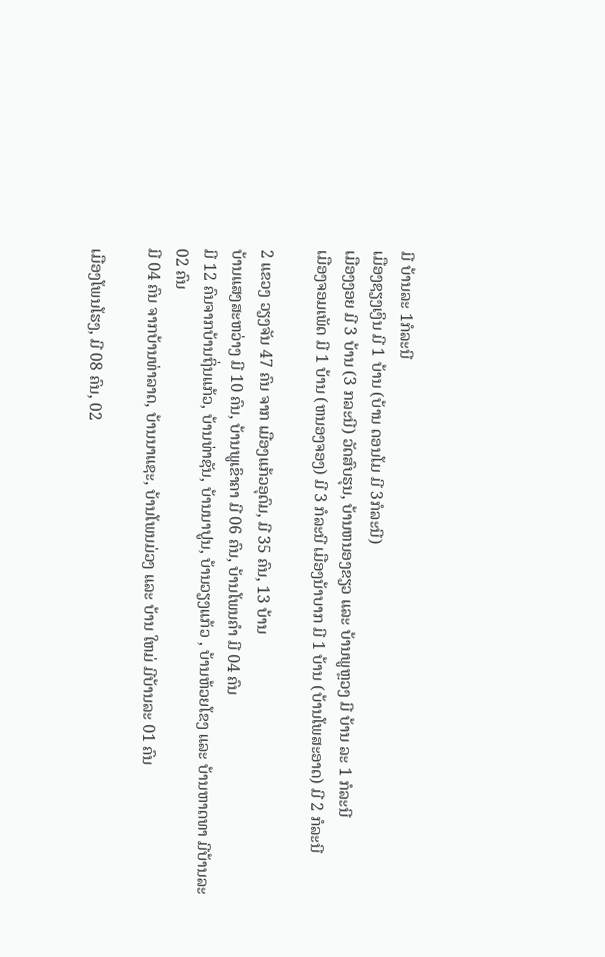ມີ ບ້ານລະ 1ກໍລະນີ
ເມືອງຊຽງເງິນ ມີ 1 ບ້ານ (ບ້ານ ດອນໂມ ມີ 3ກໍລະນີ)
ເມືອງງອຍ ມີ 3 ບ້ານ (3 ກລະນີ) ວັດສົບຮຸນ, ບ້ານຫນອງຂຽວ ແລະ ບ້ານພູຫຼວງ ມີ ບ້ານ ລະ 1 ກໍລະນີ
ເມືອງຈອມເພັດ ມີ 1 ບ້ານ (ຫນອງຈອງ) ມີ 3 ກໍລະນີ ເມືອງນ້າບາກ ມີ 1 ບ້ານ (ບ້ານໂພສະອາດ) ມີ 2 ກໍລະນີ

2 ແຂວງ ວຽງຈັນ 47 ຄົນ ຈາກ ເມືອງແກ້ວອຸດົມ, ມີ 35 ຄົນ, 13 ບ້ານ
ບ້ານແສງສະຫວ່າງ ມີ 10 ຄົນ, ບ້ານພູເຂົາຄາ ມີ 06 ຄົນ, ບ້ານໂພນຄໍາ ມີ 04 ຄົນ
ມີ 12 ຄົນຈາກບ້ານຖິ່ນແກ້ວ, ບ້ານທ່າຊັນ, ບ້ານນາປູນ, ບ້ານວຽງແກ້ວ , ບ້ານຫ້ວຍໂຂງ ແລະ ບ້ານຫາດທາ ມີບ້ານລະ 02 ຄົນ
ມີ 04 ຄົນ ຈາກບ້ານທ່າລາດ, ບ້ານນາແຊະ, ບ້ານໂພນມ່ວງ ແລະ ບ້ານ ໃຫມ່ ມີບ້ານລະ 01 ຄົນ

ເມືອງໂພນໂຮງ, ມີ 08 ຄົນ, 02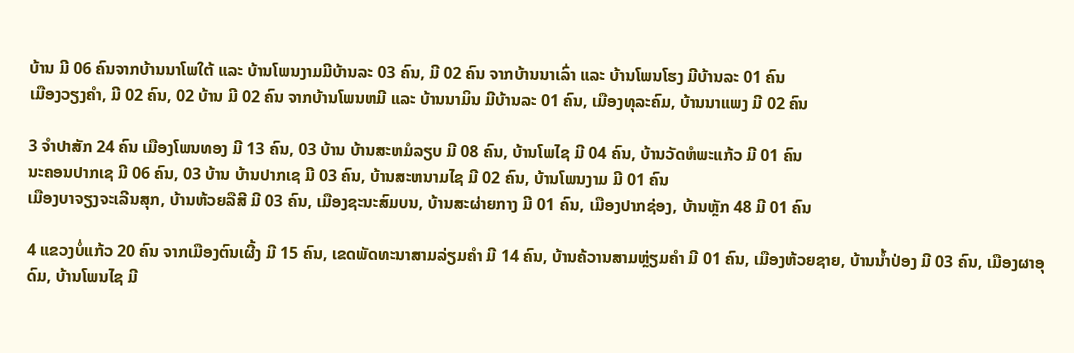ບ້ານ ມີ 06 ຄົນຈາກບ້ານນາໂພໃຕ້ ແລະ ບ້ານໂພນງາມມີບ້ານລະ 03 ຄົນ, ມີ 02 ຄົນ ຈາກບ້ານນາເລົ່າ ແລະ ບ້ານໂພນໂຮງ ມີບ້ານລະ 01 ຄົນ
ເມືອງວຽງຄໍາ, ມີ 02 ຄົນ, 02 ບ້ານ ມີ 02 ຄົນ ຈາກບ້ານໂພນຫມີ ແລະ ບ້ານນາມິນ ມີບ້ານລະ 01 ຄົນ, ເມືອງທຸລະຄົມ, ບ້ານນາແພງ ມີ 02 ຄົນ

3 ຈໍາປາສັກ 24 ຄົນ ເມືອງໂພນທອງ ມີ 13 ຄົນ, 03 ບ້ານ ບ້ານສະຫມໍລຽບ ມີ 08 ຄົນ, ບ້ານໂພໄຊ ມີ 04 ຄົນ, ບ້ານວັດຫໍພະແກ້ວ ມີ 01 ຄົນ
ນະຄອນປາກເຊ ມີ 06 ຄົນ, 03 ບ້ານ ບ້ານປາກເຊ ມີ 03 ຄົນ, ບ້ານສະຫນາມໄຊ ມີ 02 ຄົນ, ບ້ານໂພນງາມ ມີ 01 ຄົນ
ເມືອງບາຈຽງຈະເລີນສຸກ, ບ້ານຫ້ວຍລືສີ ມີ 03 ຄົນ, ເມືອງຊະນະສົມບນ, ບ້ານສະຜ່າຍກາງ ມີ 01 ຄົນ, ເມືອງປາກຊ່ອງ, ບ້ານຫຼັກ 48 ມີ 01 ຄົນ

4 ແຂວງບໍ່ແກ້ວ 20 ຄົນ ຈາກເມືອງຕົນເຜີ້ງ ມີ 15 ຄົນ, ເຂດພັດທະນາສາມລ່ຽມຄໍາ ມີ 14 ຄົນ, ບ້ານຄ້ວານສາມຫຼ່ຽມຄໍາ ມີ 01 ຄົນ, ເມືອງຫ້ວຍຊາຍ, ບ້ານນໍ້າປ່ອງ ມີ 03 ຄົນ, ເມືອງຜາອຸດົມ, ບ້ານໂພນໄຊ ມີ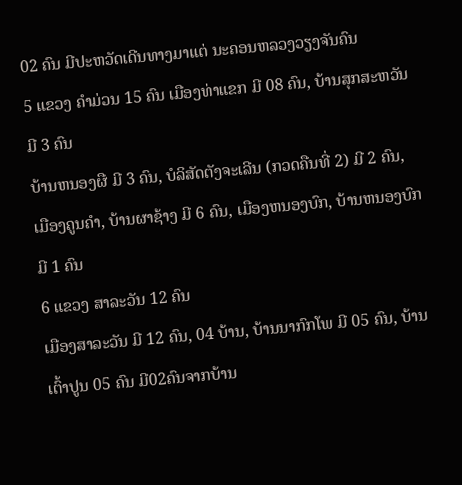02 ຄົນ ມີປະຫວັດເດີນທາງມາແຕ່ ນະຄອນຫລວງວຽງຈັນຄົນ
5 ແຂວງ ຄໍາມ່ວນ 15 ຄົນ ເມືອງທ່າແຂກ ມີ 08 ຄົນ, ບ້ານສຸກສະຫວັນ ມີ 3 ຄົນ
ບ້ານຫນອງຜື ມີ 3 ຄົນ, ບໍລິສັດຕັງຈະເລີນ (ກວດຄືນທີ່ 2) ມີ 2 ຄົນ, ເມືອງຄູນຄໍາ, ບ້ານຜາຊ້າງ ມີ 6 ຄົນ, ເມືອງຫນອງບົກ, ບ້ານຫນອງບົກ ມີ 1 ຄົນ
6 ແຂວງ ສາລະວັນ 12 ຄົນ
ເມືອງສາລະວັນ ມີ 12 ຄົນ, 04 ບ້ານ, ບ້ານນາກົກໂພ ມີ 05 ຄົນ, ບ້ານເຕົ້າປູນ 05 ຄົນ ມີ02ຄົນຈາກບ້ານ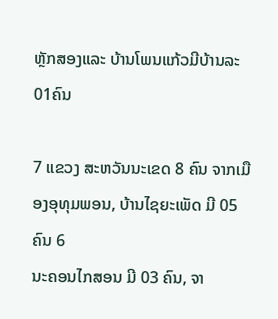ຫຼັກສອງແລະ ບ້ານໂພນແກ້ວມີບ້ານລະ01ຄົນ

7 ແຂວງ ສະຫວັນນະເຂດ 8 ຄົນ ຈາກເມືອງອຸທຸມພອນ, ບ້ານໄຊຍະເພັດ ມີ 05 ຄົນ 6
ນະຄອນໄກສອນ ມີ 03 ຄົນ, ຈາ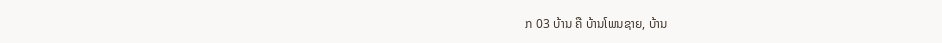ກ 03 ບ້ານ ຄື ບ້ານໂພນຊາຍ, ບ້ານ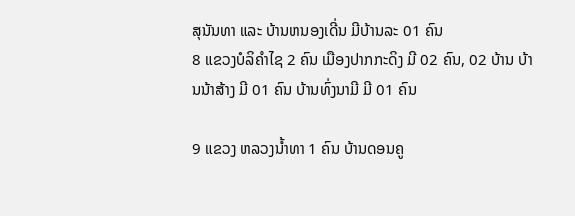ສຸນັນທາ ແລະ ບ້ານຫນອງເດີ່ນ ມີບ້ານລະ 01 ຄົນ
8 ແຂວງບໍລິຄຳໄຊ 2 ຄົນ ເມືອງປາກກະດິງ ມີ 02 ຄົນ, 02 ບ້ານ ບ້ານນ້າສ້າງ ມີ 01 ຄົນ ບ້ານທົ່ງນາມີ ມີ 01 ຄົນ

9 ແຂວງ ຫລວງນ້ຳທາ 1 ຄົນ ບ້ານດອນຄູ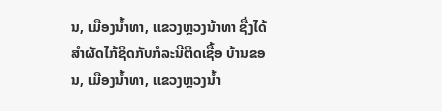ນ, ເມືອງນ້ຳທາ, ແຂວງຫຼວງນ້າທາ ຊື່ງໄດ້ສໍາຜັດໄກ້ຊິດກັບກໍລະນີຕິດເຊື້ອ ບ້ານຂອນ, ເມືອງນ້ຳທາ, ແຂວງຫຼວງນ້ຳ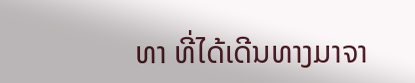ທາ ທີ່ໄດ້ເດີນທາງມາຈາ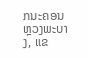ກນະຄອນຫຼວງພະບາງ, ແຂ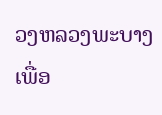ວງຫລວງພະບາງ ເພື່ອ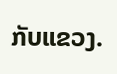ກັບແຂວງ.